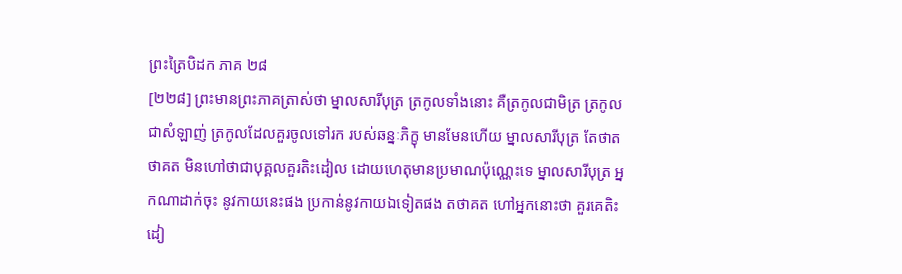ព្រះត្រៃបិដក ភាគ ២៨
[២២៨] ព្រះមានព្រះភាគត្រាស់ថា ម្នាលសារីបុត្រ ត្រកូលទាំងនោះ គឺត្រកូលជាមិត្រ ត្រកូលជាសំឡាញ់ ត្រកូលដែលគួរចូលទៅរក របស់ឆន្នៈភិក្ខុ មានមែនហើយ ម្នាលសារីបុត្រ តែថាតថាគត មិនហៅថាជាបុគ្គលគួរតិះដៀល ដោយហេតុមានប្រមាណប៉ុណ្ណេះទេ ម្នាលសារីបុត្រ អ្នកណាដាក់ចុះ នូវកាយនេះផង ប្រកាន់នូវកាយឯទៀតផង តថាគត ហៅអ្នកនោះថា គួរគេតិះដៀ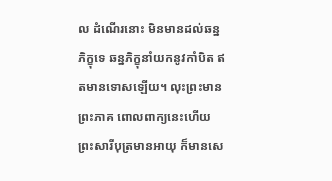ល ដំណើរនោះ មិនមានដល់ឆន្នភិក្ខុទេ ឆន្នភិក្ខុនាំយកនូវកាំបិត ឥតមានទោសឡើយ។ លុះព្រះមានព្រះភាគ ពោលពាក្យនេះហើយ ព្រះសារីបុត្រមានអាយុ ក៏មានសេ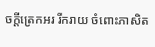ចក្តីត្រេកអរ រីករាយ ចំពោះភាសិត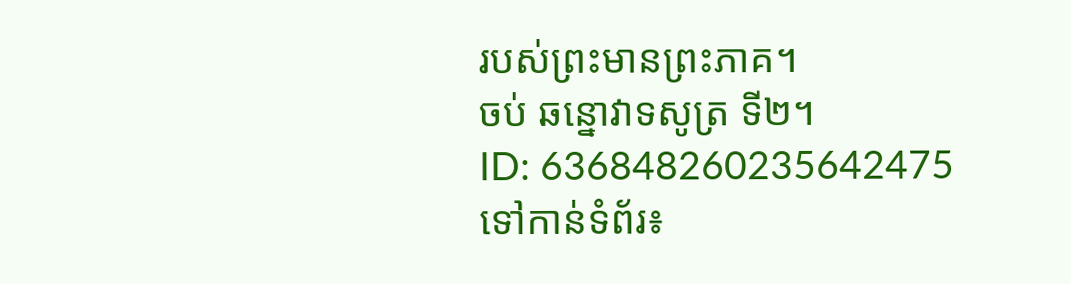របស់ព្រះមានព្រះភាគ។
ចប់ ឆន្នោវាទសូត្រ ទី២។
ID: 636848260235642475
ទៅកាន់ទំព័រ៖